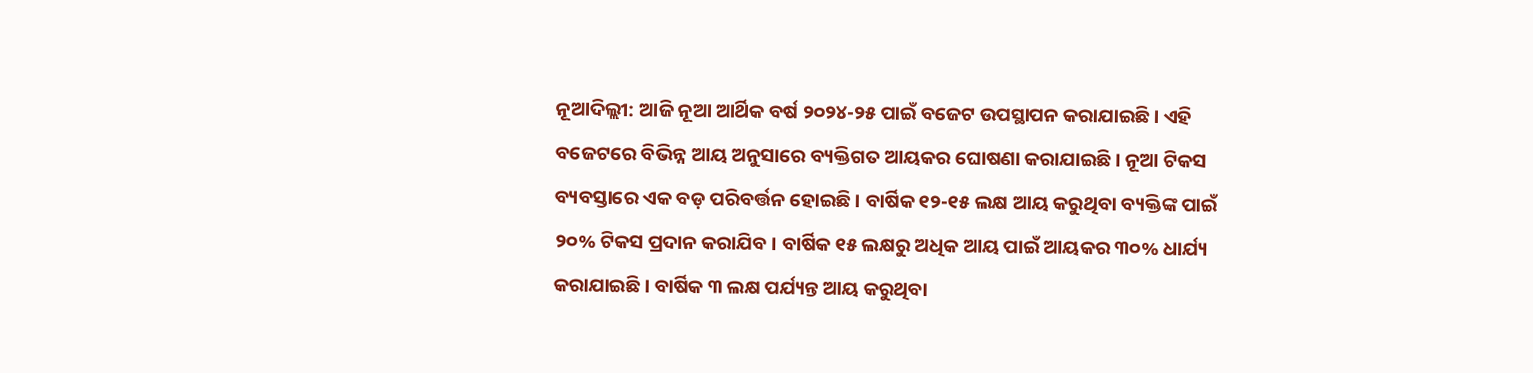ନୂଆଦିଲ୍ଲୀ: ଆଜି ନୂଆ ଆର୍ଥିକ ବର୍ଷ ୨୦୨୪-୨୫ ପାଇଁ ବଜେଟ ଉପସ୍ଥାପନ କରାଯାଇଛି । ଏହି ବଜେଟରେ ବିଭିନ୍ନ ଆୟ ଅନୁସାରେ ବ୍ୟକ୍ତିଗତ ଆୟକର ଘୋଷଣା କରାଯାଇଛି । ନୂଆ ଟିକସ ବ୍ୟବସ୍ତାରେ ଏକ ବଡ଼ ପରିବର୍ତ୍ତନ ହୋଇଛି । ବାର୍ଷିକ ୧୨-୧୫ ଲକ୍ଷ ଆୟ କରୁଥିବା ବ୍ୟକ୍ତିଙ୍କ ପାଇଁ ୨୦% ଟିକସ ପ୍ରଦାନ କରାଯିବ । ବାର୍ଷିକ ୧୫ ଲକ୍ଷରୁ ଅଧିକ ଆୟ ପାଇଁ ଆୟକର ୩୦% ଧାର୍ଯ୍ୟ କରାଯାଇଛି । ବାର୍ଷିକ ୩ ଲକ୍ଷ ପର୍ଯ୍ୟନ୍ତ ଆୟ କରୁଥିବା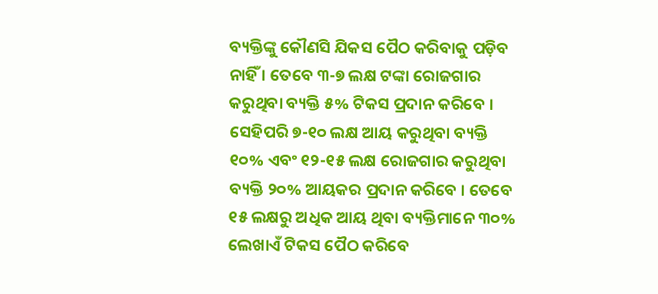ବ୍ୟକ୍ତିଙ୍କୁ କୌଣସି ଯିକସ ପୈଠ କରିବାକୁ ପଡ଼ିବ ନାହିଁ । ତେବେ ୩-୭ ଲକ୍ଷ ଟଙ୍କା ରୋଜଗାର କରୁଥିବା ବ୍ୟକ୍ତି ୫% ଟିକସ ପ୍ରଦାନ କରିବେ । ସେହିପରି ୭-୧୦ ଲକ୍ଷ ଆୟ କରୁଥିବା ବ୍ୟକ୍ତି ୧୦% ଏବଂ ୧୨-୧୫ ଲକ୍ଷ ରୋଜଗାର କରୁଥିବା ବ୍ୟକ୍ତି ୨୦% ଆୟକର ପ୍ରଦାନ କରିବେ । ତେବେ ୧୫ ଲକ୍ଷରୁ ଅଧିକ ଆୟ ଥିବା ବ୍ୟକ୍ତିମାନେ ୩୦% ଲେଖାଏଁ ଟିକସ ପୈଠ କରିବେ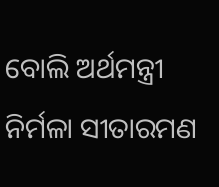ବୋଲି ଅର୍ଥମନ୍ତ୍ରୀ ନିର୍ମଳା ସୀତାରମଣ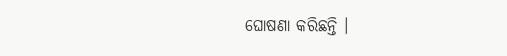ଘୋଷଣା କରିଛନ୍ତି ।